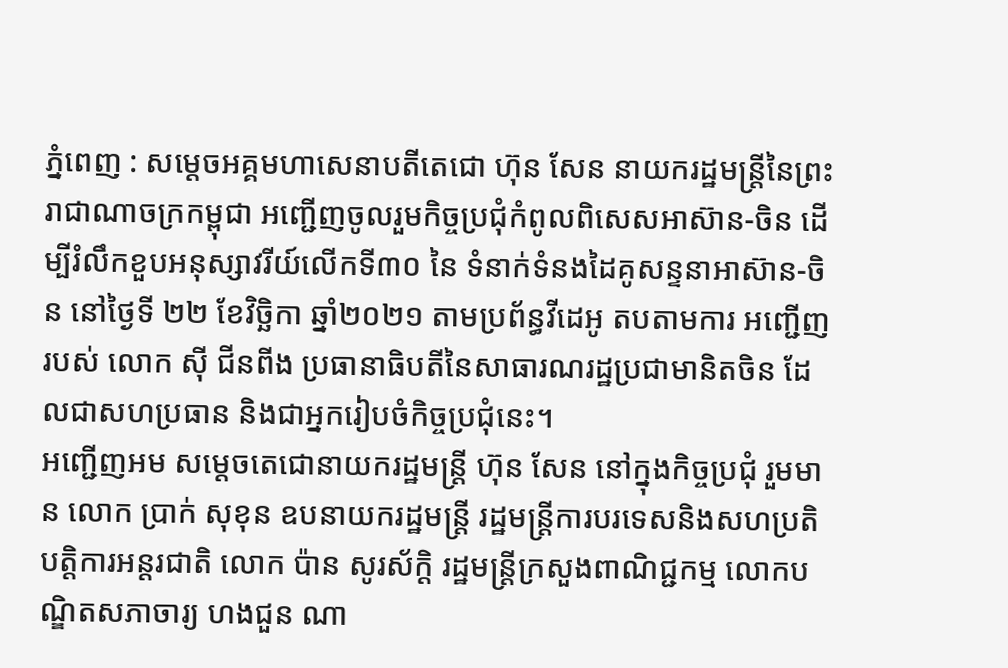ភ្នំពេញ : សម្តេចអគ្គមហាសេនាបតីតេជោ ហ៊ុន សែន នាយករដ្ឋមន្ត្រីនៃព្រះរាជាណាចក្រកម្ពុជា អញ្ជើញចូលរួមកិច្ចប្រជុំកំពូលពិសេសអាស៊ាន-ចិន ដើម្បីរំលឹកខួបអនុស្សាវរីយ៍លើកទី៣០ នៃ ទំនាក់ទំនងដៃគូសន្ទនាអាស៊ាន-ចិន នៅថ្ងៃទី ២២ ខែវិច្ឆិកា ឆ្នាំ២០២១ តាមប្រព័ន្ធវីដេអូ តបតាមការ អញ្ជើញរបស់ លោក ស៊ី ជីនពីង ប្រធានាធិបតីនៃសាធារណរដ្ឋប្រជាមានិតចិន ដែលជាសហប្រធាន និងជាអ្នករៀបចំកិច្ចប្រជុំនេះ។
អញ្ជើញអម សម្តេចតេជោនាយករដ្ឋមន្ត្រី ហ៊ុន សែន នៅក្នុងកិច្ចប្រជុំ រួមមាន លោក ប្រាក់ សុខុន ឧបនាយករដ្ឋមន្ត្រី រដ្ឋមន្ត្រីការបរទេសនិងសហប្រតិបត្តិការអន្តរជាតិ លោក ប៉ាន សូរស័ក្តិ រដ្ឋមន្ត្រីក្រសួងពាណិជ្ជកម្ម លោកបណ្ឌិតសភាចារ្យ ហងជួន ណា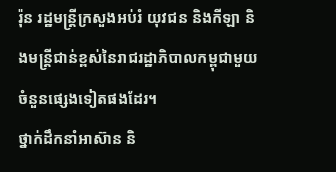រ៉ុន រដ្ឋមន្ត្រីក្រសួងអប់រំ យុវជន និងកីឡា និងមន្រ្តីជាន់ខ្ពស់នៃរាជរដ្ឋាភិបាលកម្ពុជាមួយចំនួនផ្សេងទៀតផងដែរ។
ថ្នាក់ដឹកនាំអាស៊ាន និ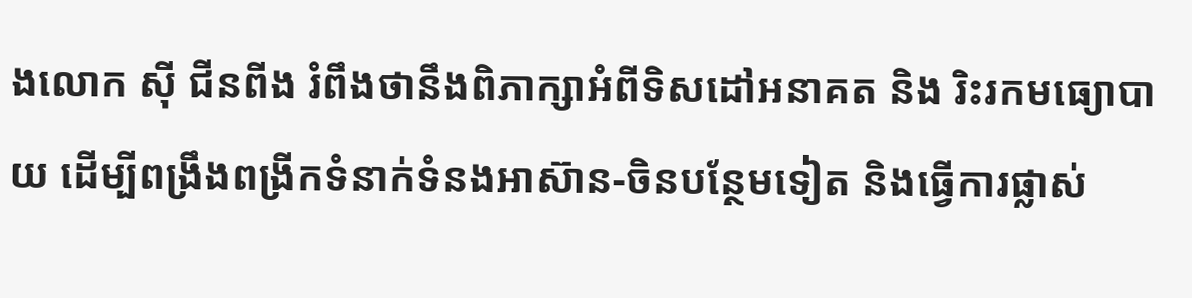ងលោក ស៊ី ជីនពីង រំពឹងថានឹងពិភាក្សាអំពីទិសដៅអនាគត និង រិះរកមធ្យោបាយ ដើម្បីពង្រឹងពង្រីកទំនាក់ទំនងអាស៊ាន-ចិនបន្ថែមទៀត និងធ្វើការផ្លាស់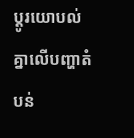ប្ដូរយោបល់ គ្នាលើបញ្ហាតំបន់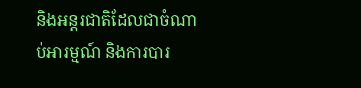និងអន្តរជាតិដែលជាចំណាប់អារម្មណ៍ និងការបារ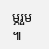ម្ភរួម ៕